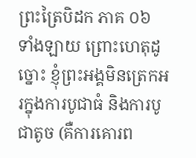ព្រះត្រៃបិដក ភាគ ០៦
ទាំងឡាយ ព្រោះហេតុដូច្នោះ ខ្ញុំព្រះអង្គមិនត្រេកអរក្នុងការបូជាធំ និងការបូជាតូច (គឺការគោរព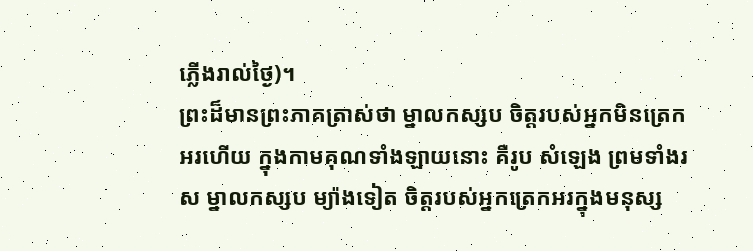ភ្លើងរាល់ថ្ងៃ)។
ព្រះដ៏មានព្រះភាគត្រាស់ថា ម្នាលកស្សប ចិត្តរបស់អ្នកមិនត្រេកអរហើយ ក្នុងកាមគុណទាំងឡាយនោះ គឺរូប សំឡេង ព្រមទាំងរស ម្នាលកស្សប ម្យ៉ាងទៀត ចិត្តរបស់អ្នកត្រេកអរក្នុងមនុស្ស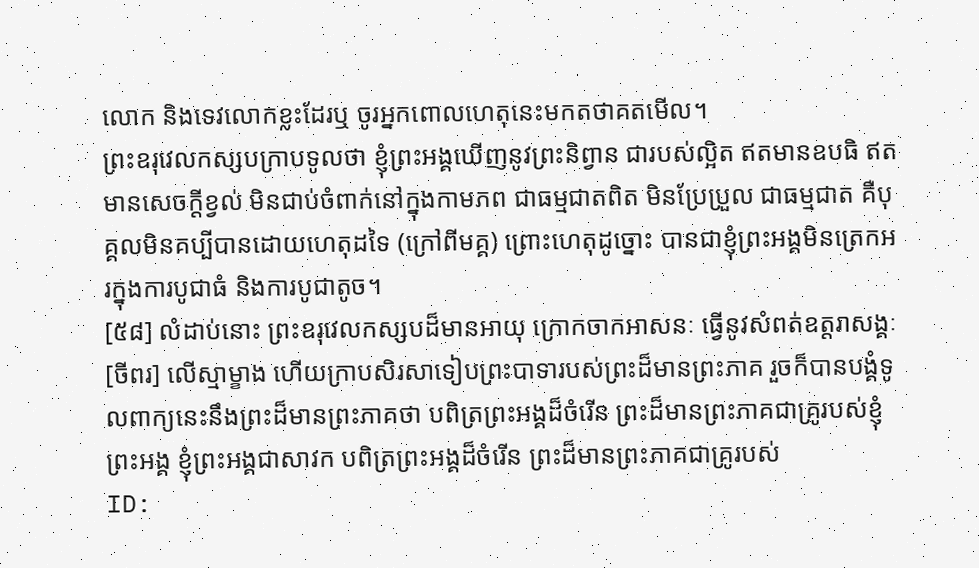លោក និងទេវលោកខ្លះដែរឬ ចូរអ្នកពោលហេតុនេះមកតថាគតមើល។
ព្រះឧរុវេលកស្សបក្រាបទូលថា ខ្ញុំព្រះអង្គឃើញនូវព្រះនិព្វាន ជារបស់ល្អិត ឥតមានឧបធិ ឥតមានសេចក្តីខ្វល់ មិនជាប់ចំពាក់នៅក្នុងកាមភព ជាធម្មជាតពិត មិនប្រែប្រួល ជាធម្មជាត គឺបុគ្គលមិនគប្បីបានដោយហេតុដទៃ (ក្រៅពីមគ្គ) ព្រោះហេតុដូច្នោះ បានជាខ្ញុំព្រះអង្គមិនត្រេកអរក្នុងការបូជាធំ និងការបូជាតូច។
[៥៨] លំដាប់នោះ ព្រះឧរុវេលកស្សបដ៏មានអាយុ ក្រោកចាកអាសនៈ ធ្វើនូវសំពត់ឧត្តរាសង្គៈ[ចីពរ] លើស្មាម្ខាង ហើយក្រាបសិរសាទៀបព្រះបាទារបស់ព្រះដ៏មានព្រះភាគ រួចក៏បានបង្គំទូលពាក្យនេះនឹងព្រះដ៏មានព្រះភាគថា បពិត្រព្រះអង្គដ៏ចំរើន ព្រះដ៏មានព្រះភាគជាគ្រូរបស់ខ្ញុំព្រះអង្គ ខ្ញុំព្រះអង្គជាសាវក បពិត្រព្រះអង្គដ៏ចំរើន ព្រះដ៏មានព្រះភាគជាគ្រូរបស់
ID: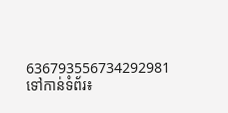636793556734292981
ទៅកាន់ទំព័រ៖